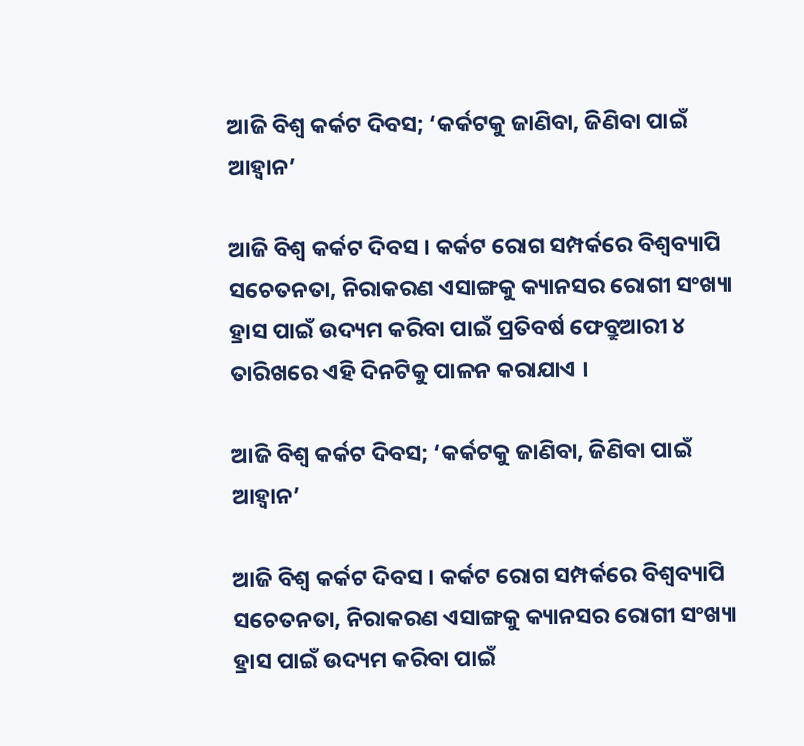ଆଜି ବିଶ୍ୱ କର୍କଟ ଦିବସ; ‘କର୍କଟକୁ ଜାଣିବା, ଜିଣିବା ପାଇଁ ଆହ୍ୱାନ’

ଆଜି ବିଶ୍ୱ କର୍କଟ ଦିବସ । କର୍କଟ ରୋଗ ସମ୍ପର୍କରେ ବିଶ୍ୱବ୍ୟାପି ସଚେତନତା, ନିରାକରଣ ଏସାଙ୍ଗକୁ କ୍ୟାନସର ରୋଗୀ ସଂଖ୍ୟା ହ୍ରାସ ପାଇଁ ଉଦ୍ୟମ କରିବା ପାଇଁ ପ୍ରତିବର୍ଷ ଫେବ୍ରୁଆରୀ ୪ ତାରିଖରେ ଏହି ଦିନଟିକୁ ପାଳନ କରାଯାଏ ।

ଆଜି ବିଶ୍ୱ କର୍କଟ ଦିବସ; ‘କର୍କଟକୁ ଜାଣିବା, ଜିଣିବା ପାଇଁ ଆହ୍ୱାନ’

ଆଜି ବିଶ୍ୱ କର୍କଟ ଦିବସ । କର୍କଟ ରୋଗ ସମ୍ପର୍କରେ ବିଶ୍ୱବ୍ୟାପି ସଚେତନତା, ନିରାକରଣ ଏସାଙ୍ଗକୁ କ୍ୟାନସର ରୋଗୀ ସଂଖ୍ୟା ହ୍ରାସ ପାଇଁ ଉଦ୍ୟମ କରିବା ପାଇଁ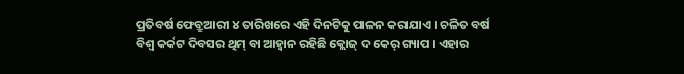ପ୍ରତିବର୍ଷ ଫେବ୍ରୁଆରୀ ୪ ତାରିଖରେ ଏହି ଦିନଟିକୁ ପାଳନ କରାଯାଏ । ଚଳିତ ବର୍ଷ ବିଶ୍ୱ କର୍କଟ ଦିବସର ଥିମ୍ ବା ଆହ୍ୱାନ ରହିଛି କ୍ଲୋଜ୍ ଦ କେର୍ ଗ୍ୟାପ । ଏହାର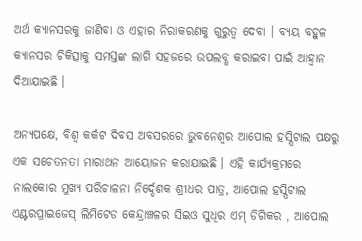ଅର୍ଥ କ୍ୟାନସରକୁ ଜାଣିବା ଓ ଏହାର ନିରାକରଣକୁ ଗୁରୁତ୍ୱ ଦେବା । ବ୍ୟୟ ବହୁଳ କ୍ୟାନସର ଚିକିତ୍ସାକୁ ସମସ୍ତଙ୍କ ଲାଗି ସହଜରେ ଉପଲବ୍ଧ କରାଇବା ପାଇଁ ଆହ୍ୱାନ ଦିଆଯାଇଛି ।

ଅନ୍ୟପକ୍ଷେ, ବିଶ୍ୱ କର୍କଟ ଦିବସ ଅବସରରେ ଭୁବନେଶ୍ୱର ଆପୋଲ ହସ୍ପିଟାଲ ପକ୍ଷରୁ ଏକ ସଚେତନତା ମାରାଥନ ଆୟୋଜନ କରାଯାଇଛି । ଏହି କାର୍ଯ୍ୟକ୍ରମରେ ନାଲକୋର ମୁଖ୍ୟ ପରିଚାଳନା ନିର୍ଦ୍ଦେଶକ ଶ୍ରୀଧର ପାତ୍ର, ଆପୋଲ ହସ୍ପିଟାଲ ଏଣ୍ଟରପ୍ରାଇଜେସ୍ ଲିମିଟେଡ କେନ୍ଦ୍ରାଞ୍ଚଳର ସିଇଓ ସୁଧିର ଏମ୍ ଡିଗିକର , ଆପୋଲ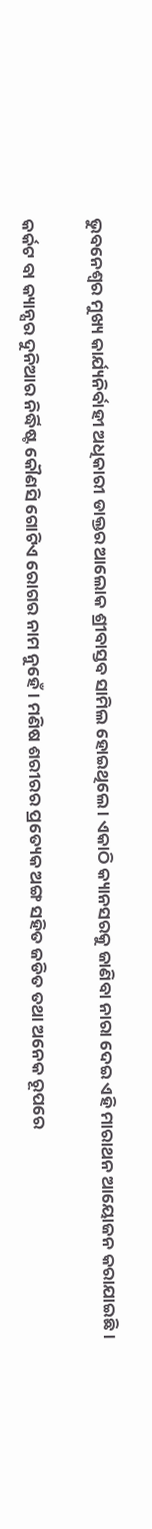ଭୁବନେଶ୍ୱର ମୁଖ୍ୟ କାର୍ଯ୍ୟନିର୍ବାହୀ ଅଧିକାରୀ ଡାକ୍ତର ଆଲୋକ ଶ୍ରୀବାସ୍ତବ ସାମିଲ ହୋଇଥିଲେ । ଏକାଠି କ୍ୟାନସରକୁ ଜାଣିବା ନାରା ଦେଇ ଏହି ମାରାଥନ ଆୟୋଜନ କରାଯାଇଛି ।

କର୍କଟ ବା କ୍ୟାନ୍ସର ଦୁନିଆର ନିର୍ଦ୍ଧିଷ୍ଟ କୌଣସି ଗୋଟିଏ ରୋଗର ନାମ ନୁହେଁ । ମଣିଷ ଶରୀରର ପ୍ରତ୍ୟେକ ଅଙ୍ଗ ସହିତ ଜଡିତ ତଥା ଅନେକ ରୂପରେ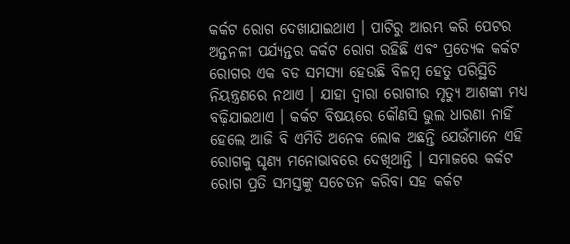କର୍କଟ ରୋଗ ଦେଖାଯାଇଥାଏ । ପାଟିରୁ ଆରମ୍ଭ କରି ପେଟର ଅନ୍ତନଳୀ ପର୍ଯ୍ୟନ୍ତର କର୍କଟ ରୋଗ ରହିଛି ଏବଂ ପ୍ରତ୍ୟେକ କର୍କଟ ରୋଗର ଏକ ବଡ ସମସ୍ୟା ହେଉଛି ବିଳମ୍ବ ହେତୁ ପରିସ୍ଥିତି ନିୟନ୍ତ୍ରଣରେ ନଥାଏ । ଯାହା ଦ୍ୱାରା ରୋଗୀର ମୃତ୍ୟୁ ଆଶଙ୍କା ମଧ୍ୟ ବଢ଼ିଯାଇଥାଏ । କର୍କଟ ବିଷୟରେ କୌଣସି ଭୁଲ ଧାରଣା ନାହିଁ  ହେଲେ ଆଜି ବି ଏମିତି ଅନେକ ଲୋକ ଅଛନ୍ତି ଯେଉଁମାନେ ଏହି ରୋଗକୁ ଘୃଣ୍ୟ ମନୋଭାବରେ ଦେଖିଥାନ୍ତି । ସମାଜରେ କର୍କଟ ରୋଗ ପ୍ରତି ସମସ୍ତଙ୍କୁ ସଚେତନ କରିବା ସହ କର୍କଟ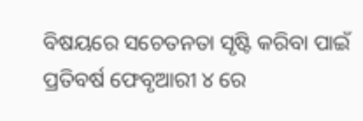ବିଷୟରେ ସଚେତନତା ସୃଷ୍ଟି କରିବା ପାଇଁ ପ୍ରତିବର୍ଷ ଫେବୃଆରୀ ୪ ରେ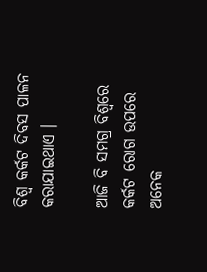ବିଶ୍ୱ କର୍କଟ ଦିବସ ପାଳନ କରାଯାଇଥାଏ ।

ଆଜି ବି ସମଗ୍ର ବିଶ୍ୱରେ କର୍କଟ ରୋଗ ଉପରେ ଅନେକ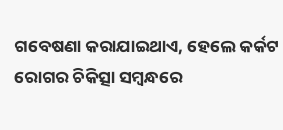ଗବେଷଣା କରାଯାଇଥାଏ, ହେଲେ କର୍କଟ ରୋଗର ଚିକିତ୍ସା ସମ୍ବନ୍ଧରେ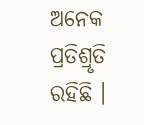ଅନେକ ପ୍ରତିଶ୍ରୃତି ରହିଛି ।